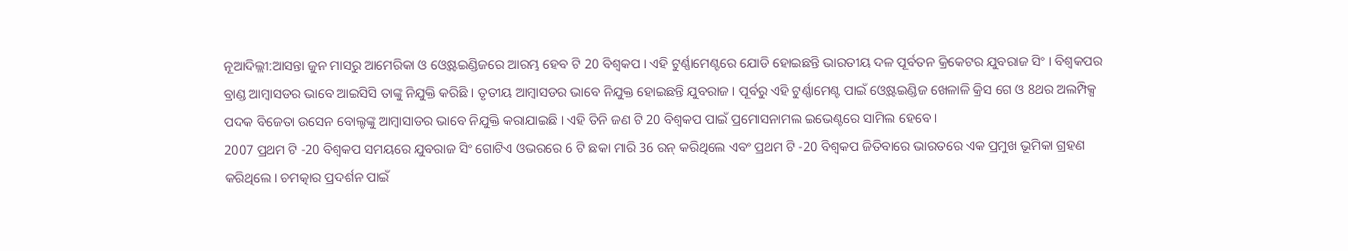ନୂଆଦିଲ୍ଲୀ:ଆସନ୍ତା ଜୁନ ମାସରୁ ଆମେରିକା ଓ ଓ୍ବେଷ୍ଟଇଣ୍ଡିଜରେ ଆରମ୍ଭ ହେବ ଟି 20 ବିଶ୍ବକପ । ଏହି ଟୁର୍ଣ୍ଣାମେଣ୍ଟରେ ଯୋଡି ହୋଇଛନ୍ତି ଭାରତୀୟ ଦଳ ପୂର୍ବତନ କ୍ରିକେଟର ଯୁବରାଜ ସିଂ । ବିଶ୍ବକପର ବ୍ରାଣ୍ଡ ଆମ୍ବାସଡର ଭାବେ ଆଇସିସି ତାଙ୍କୁ ନିଯୁକ୍ତି କରିଛି । ତୃତୀୟ ଆମ୍ବାସଡର ଭାବେ ନିଯୁକ୍ତ ହୋଇଛନ୍ତି ଯୁବରାଜ । ପୂର୍ବରୁ ଏହି ଟୁର୍ଣ୍ଣାମେଣ୍ଟ ପାଇଁ ଓ୍ବେଷ୍ଟଇଣ୍ଡିଜ ଖେଳାଳି କ୍ରିସ ଗେ ଓ 8ଥର ଅଲମ୍ପିକ୍ସ ପଦକ ବିଜେତା ଉସେନ ବୋଲ୍ଟଙ୍କୁ ଆମ୍ବାସାଡର ଭାବେ ନିଯୁକ୍ତି କରାଯାଇଛି । ଏହି ତିନି ଜଣ ଟି 20 ବିଶ୍ବକପ ପାଇଁ ପ୍ରମୋସନାମଲ ଇଭେଣ୍ଟରେ ସାମିଲ ହେବେ ।
2007 ପ୍ରଥମ ଟି -20 ବିଶ୍ୱକପ ସମୟରେ ଯୁବରାଜ ସିଂ ଗୋଟିଏ ଓଭରରେ 6 ଟି ଛକା ମାରି 36 ରନ୍ କରିଥିଲେ ଏବଂ ପ୍ରଥମ ଟି -20 ବିଶ୍ୱକପ ଜିତିବାରେ ଭାରତରେ ଏକ ପ୍ରମୁଖ ଭୂମିକା ଗ୍ରହଣ କରିଥିଲେ। ଚମତ୍କାର ପ୍ରଦର୍ଶନ ପାଇଁ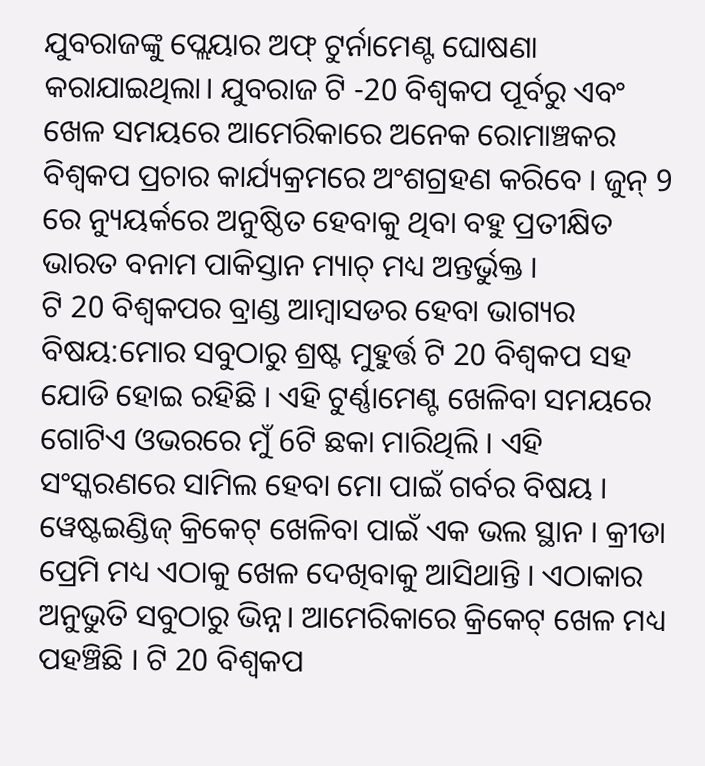ଯୁବରାଜଙ୍କୁ ପ୍ଲେୟାର ଅଫ୍ ଟୁର୍ନାମେଣ୍ଟ ଘୋଷଣା କରାଯାଇଥିଲା। ଯୁବରାଜ ଟି -20 ବିଶ୍ୱକପ ପୂର୍ବରୁ ଏବଂ ଖେଳ ସମୟରେ ଆମେରିକାରେ ଅନେକ ରୋମାଞ୍ଚକର ବିଶ୍ୱକପ ପ୍ରଚାର କାର୍ଯ୍ୟକ୍ରମରେ ଅଂଶଗ୍ରହଣ କରିବେ । ଜୁନ୍ 9 ରେ ନ୍ୟୁୟର୍କରେ ଅନୁଷ୍ଠିତ ହେବାକୁ ଥିବା ବହୁ ପ୍ରତୀକ୍ଷିତ ଭାରତ ବନାମ ପାକିସ୍ତାନ ମ୍ୟାଚ୍ ମଧ୍ୟ ଅନ୍ତର୍ଭୁକ୍ତ ।
ଟି 20 ବିଶ୍ବକପର ବ୍ରାଣ୍ଡ ଆମ୍ବାସଡର ହେବା ଭାଗ୍ୟର ବିଷୟ:ମୋର ସବୁଠାରୁ ଶ୍ରଷ୍ଟ ମୁହୁର୍ତ୍ତ ଟି 20 ବିଶ୍ବକପ ସହ ଯୋଡି ହୋଇ ରହିଛି । ଏହି ଟୁର୍ଣ୍ଣାମେଣ୍ଟ ଖେଳିବା ସମୟରେ ଗୋଟିଏ ଓଭରରେ ମୁଁ 6ଟି ଛକା ମାରିଥିଲି । ଏହି ସଂସ୍କରଣରେ ସାମିଲ ହେବା ମୋ ପାଇଁ ଗର୍ବର ବିଷୟ । ୱେଷ୍ଟଇଣ୍ଡିଜ୍ କ୍ରିକେଟ୍ ଖେଳିବା ପାଇଁ ଏକ ଭଲ ସ୍ଥାନ । କ୍ରୀଡା ପ୍ରେମି ମଧ୍ୟ ଏଠାକୁ ଖେଳ ଦେଖିବାକୁ ଆସିଥାନ୍ତି । ଏଠାକାର ଅନୁଭୁତି ସବୁଠାରୁ ଭିନ୍ନ। ଆମେରିକାରେ କ୍ରିକେଟ୍ ଖେଳ ମଧ୍ୟ ପହଞ୍ଚିଛି । ଟି 20 ବିଶ୍ୱକପ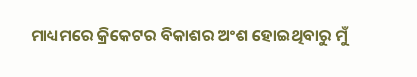ମାଧ୍ୟମରେ କ୍ରିକେଟର ବିକାଶର ଅଂଶ ହୋଇଥିବାରୁ ମୁଁ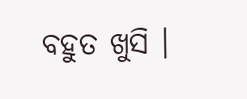ବହୁତ ଖୁସି ।